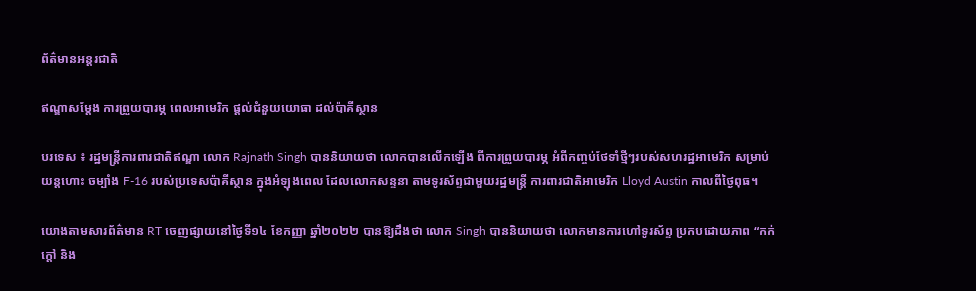ព័ត៌មានអន្តរជាតិ

ឥណ្ឌាសម្តែង ការព្រួយបារម្ភ ពេលអាមេរិក ផ្តល់ជំនួយយោធា ដល់ប៉ាគីស្ថាន

បរទេស ៖ រដ្ឋមន្ត្រីការពារជាតិឥណ្ឌា លោក Rajnath Singh បាននិយាយថា លោកបានលើកឡើង ពីការព្រួយបារម្ភ អំពីកញ្ចប់ថែទាំថ្មីៗរបស់សហរដ្ឋអាមេរិក សម្រាប់យន្តហោះ ចម្បាំង F-16 របស់ប្រទេសប៉ាគីស្ថាន ក្នុងអំឡុងពេល ដែលលោកសន្ទនា តាមទូរស័ព្ទជាមួយរដ្ឋមន្ត្រី ការពារជាតិអាមេរិក Lloyd Austin កាលពីថ្ងៃពុធ។

យោងតាមសារព័ត៌មាន RT ចេញផ្សាយនៅថ្ងៃទី១៤ ខែកញ្ញា ឆ្នាំ២០២២ បានឱ្យដឹងថា លោក Singh បាននិយាយថា លោកមានការហៅទូរស័ព្ទ ប្រកបដោយភាព “កក់ក្តៅ និង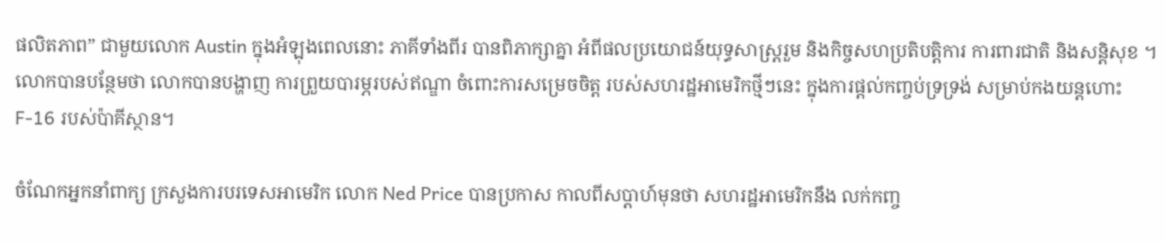ផលិតភាព” ជាមួយលោក Austin ក្នុងអំឡុងពេលនោះ ភាគីទាំងពីរ បានពិភាក្សាគ្នា អំពីផលប្រយោជន៍យុទ្ធសាស្ត្ររួម និងកិច្ចសហប្រតិបត្តិការ ការពារជាតិ និងសន្តិសុខ ។ លោកបានបន្ថែមថា លោកបានបង្ហាញ ការព្រួយបារម្ភរបស់ឥណ្ឌា ចំពោះការសម្រេចចិត្ត របស់សហរដ្ឋអាមេរិកថ្មីៗនេះ ក្នុងការផ្តល់កញ្ចប់ទ្រទ្រង់ សម្រាប់កងយន្តហោះ F-16 របស់ប៉ាគីស្ថាន។

ចំណែកអ្នកនាំពាក្យ ក្រសួងការបរទេសអាមេរិក លោក Ned Price បានប្រកាស កាលពីសប្តាហ៍មុនថា សហរដ្ឋអាមេរិកនឹង លក់កញ្ច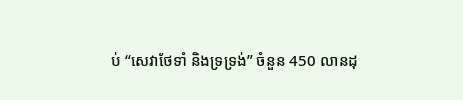ប់ “សេវាថែទាំ និងទ្រទ្រង់” ចំនួន 450 លានដុ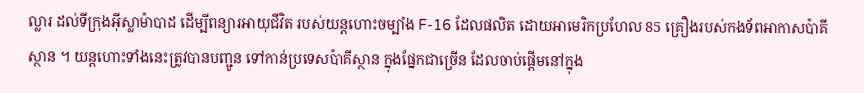ល្លារ ដល់ទីក្រុងអ៊ីស្លាម៉ាបាដ ដើម្បីពន្យារអាយុជីវិត របស់យន្តហោះចម្បាំង F-16 ដែលផលិត ដោយអាមេរិកប្រហែល 85 គ្រឿងរបស់កងទ័ពអាកាសប៉ាគីស្ថាន ។ យន្តហោះទាំងនេះត្រូវបានបញ្ជូន ទៅកាន់ប្រទេសប៉ាគីស្ថាន ក្នុងផ្នែកជាច្រើន ដែលចាប់ផ្តើមនៅក្នុង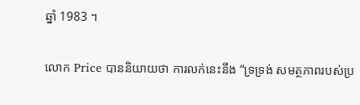ឆ្នាំ 1983 ។

លោក Price បាននិយាយថា ការលក់នេះនឹង “ទ្រទ្រង់ សមត្ថភាពរបស់ប្រ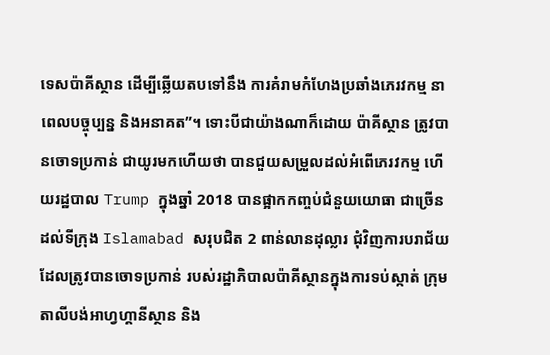ទេសប៉ាគីស្ថាន ដើម្បីឆ្លើយតបទៅនឹង ការគំរាមកំហែងប្រឆាំងភេរវកម្ម នាពេលបច្ចុប្បន្ន និងអនាគត”។ ទោះបីជាយ៉ាងណាក៏ដោយ ប៉ាគីស្ថាន ត្រូវបានចោទប្រកាន់ ជាយូរមកហើយថា បានជួយសម្រួលដល់អំពើភេរវកម្ម ហើយរដ្ឋបាល Trump ក្នុងឆ្នាំ 2018 បានផ្អាកកញ្ចប់ជំនួយយោធា ជាច្រើនដល់ទីក្រុង Islamabad សរុបជិត 2 ពាន់លានដុល្លារ ជុំវិញការបរាជ័យ ដែលត្រូវបានចោទប្រកាន់ របស់រដ្ឋាភិបាលប៉ាគីស្ថានក្នុងការទប់ស្កាត់ ក្រុមតាលីបង់អាហ្វហ្គានីស្ថាន និង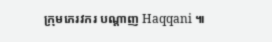ក្រុមភេរវករ បណ្តាញ Haqqani ៕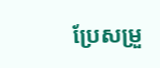ប្រែសម្រួ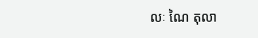លៈ ណៃ តុលា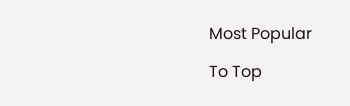Most Popular

To Top